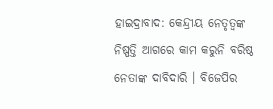ହାଇଦ୍ରାବାଦ: କେନ୍ଦ୍ରୀୟ ନେତୃତ୍ବଙ୍କ ନିଷ୍ପତ୍ତି ଆଗରେ କାମ କରୁନି ବରିଷ୍ଠ ନେତାଙ୍କ ଦାବିଦାରି । ବିଜେପିର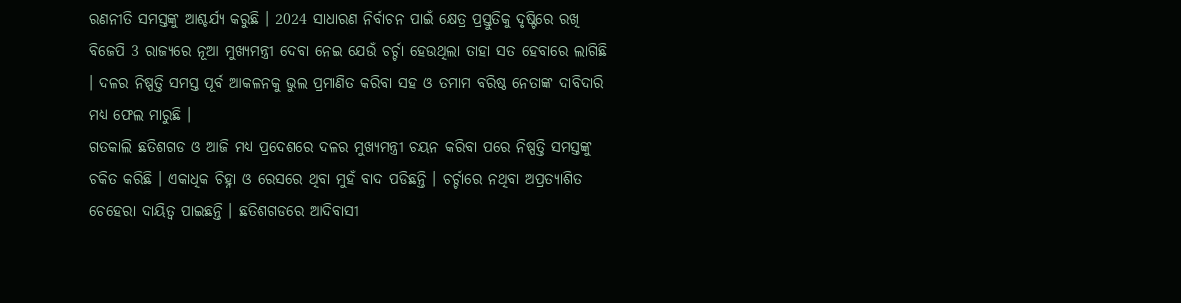ରଣନୀତି ସମସ୍ତଙ୍କୁ ଆଶ୍ଚର୍ଯ୍ଯ କରୁଛି । 2024 ସାଧାରଣ ନିର୍ବାଚନ ପାଇଁ କ୍ଷେତ୍ର ପ୍ରସ୍ତୁତିକୁ ଦୃଷ୍ଟିରେ ରଖି ବିଜେପି 3 ରାଜ୍ୟରେ ନୂଆ ମୁଖ୍ୟମନ୍ତ୍ରୀ ଦେବା ନେଇ ଯେଉଁ ଚର୍ଚ୍ଚା ହେଉଥିଲା ତାହା ସତ ହେବାରେ ଲାଗିଛି । ଦଳର ନିଷ୍ପତ୍ତି ସମସ୍ତ ପୂର୍ବ ଆକଳନକୁ ଭୁଲ ପ୍ରମାଣିତ କରିବା ସହ ଓ ତମାମ ବରିଷ୍ଠ ନେତାଙ୍କ ଦାବିଦାରି ମଧ୍ୟ ଫେଲ ମାରୁଛି ।
ଗତକାଲି ଛତିଶଗଡ ଓ ଆଜି ମଧ୍ୟ ପ୍ରଦେଶରେ ଦଳର ମୁଖ୍ୟମନ୍ତ୍ରୀ ଚୟନ କରିବା ପରେ ନିଷ୍ପତ୍ତି ସମସ୍ତଙ୍କୁ ଚକିତ କରିଛି । ଏକାଧିକ ଚିହ୍ନା ଓ ରେସରେ ଥିବା ମୁହଁ ବାଦ ପଡିଛନ୍ତି । ଚର୍ଚ୍ଚାରେ ନଥିବା ଅପ୍ରତ୍ୟାଶିତ ଚେହେରା ଦାୟିତ୍ବ ପାଇଛନ୍ତି । ଛତିଶଗଡରେ ଆଦିବାସୀ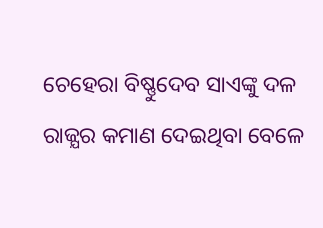ଚେହେରା ବିଷ୍ଣୁଦେବ ସାଏଙ୍କୁ ଦଳ ରାଜ୍ଯର କମାଣ ଦେଇଥିବା ବେଳେ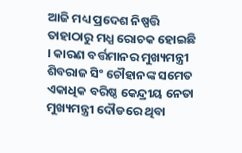ଆଜି ମଧ୍ୟ ପ୍ରଦେଶ ନିଷ୍ପତ୍ତି ତାହାଠାରୁ ମଧ୍ଯ ରୋଚକ ହୋଇଛି । କାରଣ ବର୍ତ୍ତମାନର ମୁଖ୍ୟମନ୍ତ୍ରୀ ଶିବରାଜ ସିଂ ଚୌହାନଙ୍କ ସମେତ ଏକାଧିକ ବରିଷ୍ଠ କେନ୍ଦ୍ରୀୟ ନେତା ମୁଖ୍ୟମନ୍ତ୍ରୀ ଦୌଡରେ ଥିବା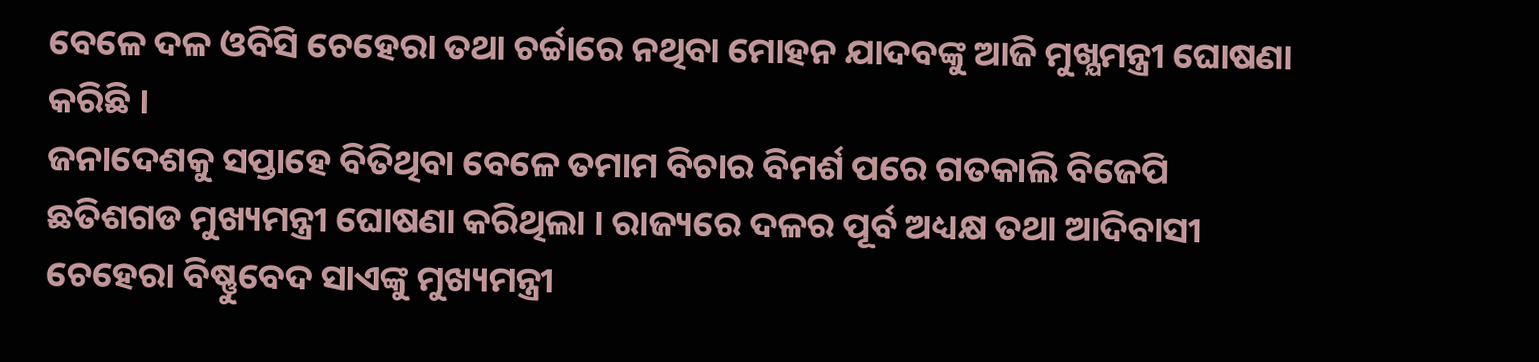ବେଳେ ଦଳ ଓବିସି ଚେହେରା ତଥା ଚର୍ଚ୍ଚାରେ ନଥିବା ମୋହନ ଯାଦବଙ୍କୁ ଆଜି ମୁଖ୍ଯମନ୍ତ୍ରୀ ଘୋଷଣା କରିଛି ।
ଜନାଦେଶକୁ ସପ୍ତାହେ ବିତିଥିବା ବେଳେ ତମାମ ବିଚାର ବିମର୍ଶ ପରେ ଗତକାଲି ବିଜେପି ଛତିଶଗଡ ମୁଖ୍ୟମନ୍ତ୍ରୀ ଘୋଷଣା କରିଥିଲା । ରାଜ୍ୟରେ ଦଳର ପୂର୍ବ ଅଧ୍ୟକ୍ଷ ତଥା ଆଦିବାସୀ ଚେହେରା ବିଷ୍ଣୁବେଦ ସାଏଙ୍କୁ ମୁଖ୍ୟମନ୍ତ୍ରୀ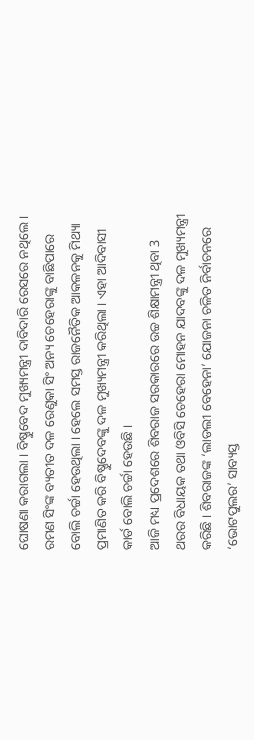ଘୋଷଣା କରାଗଲା । ବିଷ୍ଣୁବେଦ ମୁଖ୍ୟମନ୍ତ୍ରୀ ଦାବିଦାରି ରେସରେ ନଥିଲେ । ରମଣ ସିଂଙ୍କ ବ୍ୟତୀତ ଦଳ ରେଣୁକା ସିଂ ଅନ୍ୟ ଚେହେରାଙ୍କୁ ବାଛିପାରେ ବୋଲି ଚର୍ଚ୍ଚା ହେଉଥିଲା । ହେଲେ ସମସ୍ତ ରାଜନୈତିକ ଆକଳନକୁ ମିଥ୍ୟା ପ୍ରମାଣିତ କରି ବିଷ୍ଣୁଦେବଙ୍କୁ ଦଳ ମୁଖ୍ୟମନ୍ତ୍ରୀ କରିଥିଲା । ଏହା ଆଦିବାସୀ କାର୍ଡ ବୋଲି ଚର୍ଚ୍ଚା ହେଉଛି ।
ଆଜି ମଧ୍ୟ ପ୍ରଦେଶରେ ଶିବରାଜ ସରକାରରେ ଉଚ୍ଚ ଶିକ୍ଷାମନ୍ତ୍ରୀ ଥିବା 3 ଥରର ବିଧାୟକ ତଥା ଓବିସି ଚେହେରା ମୋହନ ଯାଦବଙ୍କୁ ଦଳ ମୁଖ୍ୟମନ୍ତ୍ରୀ କରିଛି । ଶିବରାଜଙ୍କ ‘ଲାଡଲୀ ବେହେନା’ ଯୋଜନା ଚଳିତ ନିର୍ବାଚନରେ ‘ଭୋଟପୁଲର’ ସାବ୍ୟସ୍ତ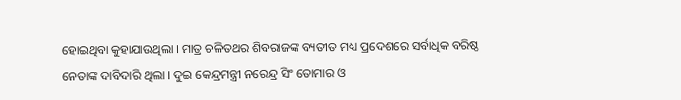ହୋଇଥିବା କୁହାଯାଉଥିଲା । ମାତ୍ର ଚଳିତଥର ଶିବରାଜଙ୍କ ବ୍ୟତୀତ ମଧ୍ୟ ପ୍ରଦେଶରେ ସର୍ବାଧିକ ବରିଷ୍ଠ ନେତାଙ୍କ ଦାବିଦାରି ଥିଲା । ଦୁଇ କେନ୍ଦ୍ରମନ୍ତ୍ରୀ ନରେନ୍ଦ୍ର ସିଂ ତୋମାର ଓ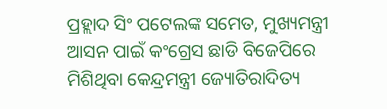ପ୍ରହ୍ଲାଦ ସିଂ ପଟେଲଙ୍କ ସମେତ, ମୁଖ୍ୟମନ୍ତ୍ରୀ ଆସନ ପାଇଁ କଂଗ୍ରେସ ଛାଡି ବିଜେପିରେ ମିଶିଥିବା କେନ୍ଦ୍ରମନ୍ତ୍ରୀ ଜ୍ୟୋତିରାଦିତ୍ୟ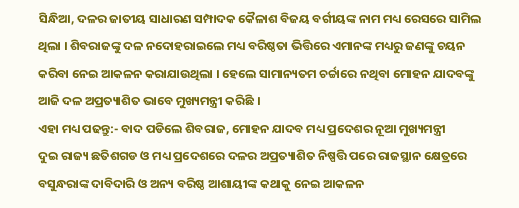ସିନ୍ଧିଆ, ଦଳର ଜାତୀୟ ସାଧାରଣ ସମ୍ପାଦକ କୈଳାଶ ବିଜୟ ବର୍ଗୀୟଙ୍କ ନାମ ମଧ୍ୟ ରେସରେ ସାମିଲ ଥିଲା । ଶିବରାଜଙ୍କୁ ଦଳ ନଦୋହରାଇଲେ ମଧ୍ୟ ବରିଷ୍ଠତା ଭିତ୍ତିରେ ଏମାନଙ୍କ ମଧ୍ୟରୁ ଜଣଙ୍କୁ ଚୟନ କରିବା ନେଇ ଆକଳନ କରାଯାଉଥିଲା । ହେଲେ ସାମାନ୍ୟତମ ଚର୍ଚ୍ଚାରେ ନଥିବା ମୋହନ ଯାଦବଙ୍କୁ ଆଜି ଦଳ ଅପ୍ରତ୍ୟାଶିତ ଭାବେ ମୁଖ୍ୟମନ୍ତ୍ରୀ କରିଛି ।
ଏହା ମଧ୍ୟ ପଢନ୍ତୁ:- ବାଦ ପଡିଲେ ଶିବରାଜ, ମୋହନ ଯାଦବ ମଧ୍ୟ ପ୍ରଦେଶର ନୂଆ ମୁଖ୍ୟମନ୍ତ୍ରୀ
ଦୁଇ ରାଜ୍ୟ ଛତିଶଗଡ ଓ ମଧ୍ୟ ପ୍ରଦେଶରେ ଦଳର ଅପ୍ରତ୍ୟାଶିତ ନିଷ୍ପତ୍ତି ପରେ ରାଜସ୍ଥାନ କ୍ଷେତ୍ରରେ ବସୁନ୍ଧରାଙ୍କ ଦାବିଦାରି ଓ ଅନ୍ୟ ବରିଷ୍ଠ ଆଶାୟୀଙ୍କ କଥାକୁ ନେଇ ଆକଳନ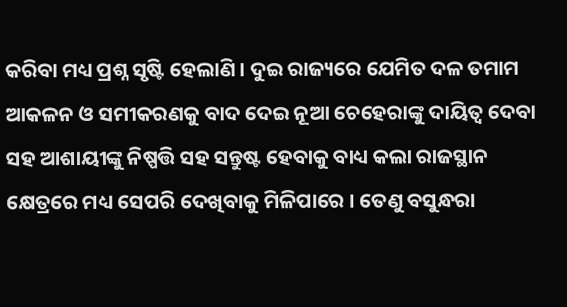କରିବା ମଧ୍ୟ ପ୍ରଶ୍ନ ସୃଷ୍ଟି ହେଲାଣି । ଦୁଇ ରାଜ୍ୟରେ ଯେମିତ ଦଳ ତମାମ ଆକଳନ ଓ ସମୀକରଣକୁ ବାଦ ଦେଇ ନୂଆ ଚେହେରାଙ୍କୁ ଦାୟିତ୍ବ ଦେବା ସହ ଆଶାୟୀଙ୍କୁ ନିଷ୍ପତ୍ତି ସହ ସନ୍ତୁଷ୍ଟ ହେବାକୁ ବାଧ୍ୟ କଲା ରାଜସ୍ଥାନ କ୍ଷେତ୍ରରେ ମଧ୍ୟ ସେପରି ଦେଖିବାକୁ ମିଳିପାରେ । ତେଣୁ ବସୁନ୍ଧରା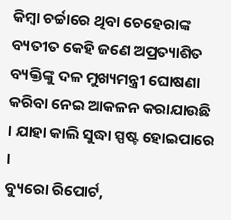କିମ୍ବା ଚର୍ଚ୍ଚାରେ ଥିବା ଚେହେରାଙ୍କ ବ୍ୟତୀତ କେହି ଜଣେ ଅପ୍ରତ୍ୟାଶିତ ବ୍ୟକ୍ତିଙ୍କୁ ଦଳ ମୁଖ୍ୟମନ୍ତ୍ରୀ ଘୋଷଣା କରିବା ନେଇ ଆକଳନ କରାଯାଉଛି । ଯାହା କାଲି ସୁଦ୍ଧା ସ୍ପଷ୍ଟ ହୋଇପାରେ ।
ବ୍ୟୁରୋ ରିପୋର୍ଟ,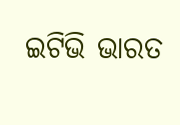ଇଟିଭି ଭାରତ